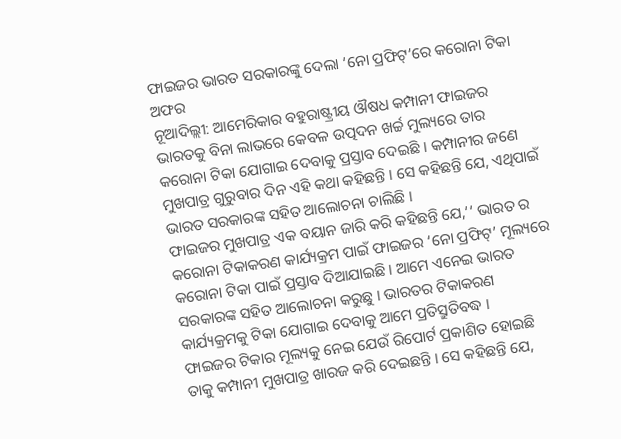ଫାଇଜର ଭାରତ ସରକାରଙ୍କୁ ଦେଲା ‘ନୋ ପ୍ରଫିଟ୍’ରେ କରୋନା ଟିକା ଅଫର
ନୂଆଦିଲ୍ଲୀ: ଆମେରିକାର ବହୁରାଷ୍ଟ୍ରୀୟ ଔଷଧ କମ୍ପାନୀ ଫାଇଜର ଭାରତକୁ ବିନା ଲାଭରେ କେବଳ ଉତ୍ପଦନ ଖର୍ଚ୍ଚ ମୁଲ୍ୟରେ ତାର କରୋନା ଟିକା ଯୋଗାଇ ଦେବାକୁ ପ୍ରସ୍ତାବ ଦେଇଛି । କମ୍ପାନୀର ଜଣେ ମୁଖପାତ୍ର ଗୁରୁବାର ଦିନ ଏହି କଥା କହିଛନ୍ତି । ସେ କହିଛନ୍ତି ଯେ, ଏଥିପାଇଁ ଭାରତ ସରକାରଙ୍କ ସହିତ ଆଲୋଚନା ଚାଲିଛି ।
ଫାଇଜର ମୁଖପାତ୍ର ଏକ ବୟାନ ଜାରି କରି କହିଛନ୍ତି ଯେ,‘‘ ଭାରତ ର କରୋନା ଟିକାକରଣ କାର୍ଯ୍ୟକ୍ରମ ପାଇଁ ଫାଇଜର ‘ନୋ ପ୍ରଫିଟ୍’ ମୂଲ୍ୟରେ କରୋନା ଟିକା ପାଇଁ ପ୍ରସ୍ତାବ ଦିଆଯାଇଛି । ଆମେ ଏନେଇ ଭାରତ ସରକାରଙ୍କ ସହିତ ଆଲୋଚନା କରୁଛୁ । ଭାରତର ଟିକାକରଣ କାର୍ଯ୍ୟକ୍ରମକୁ ଟିକା ଯୋଗାଇ ଦେବାକୁ ଆମେ ପ୍ରତିସ୍ରୁତିବଦ୍ଧ ।
ଫାଇଜର ଟିକାର ମୂଲ୍ୟକୁ ନେଇ ଯେଉଁ ରିପୋର୍ଟ ପ୍ରକାଶିତ ହୋଇଛି ତାକୁ କମ୍ପାନୀ ମୁଖପାତ୍ର ଖାରଜ କରି ଦେଇଛନ୍ତି । ସେ କହିଛନ୍ତି ଯେ,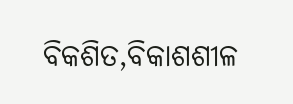ବିକଶିତ,ବିକାଶଶୀଳ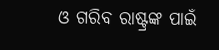ଓ ଗରିବ ରାଷ୍ଟ୍ରଙ୍କ ପାଇଁ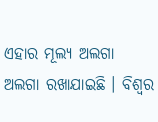ଏହାର ମୂଲ୍ୟ ଅଲଗା ଅଲଗା ରଖାଯାଇଛି । ବିଶ୍ୱର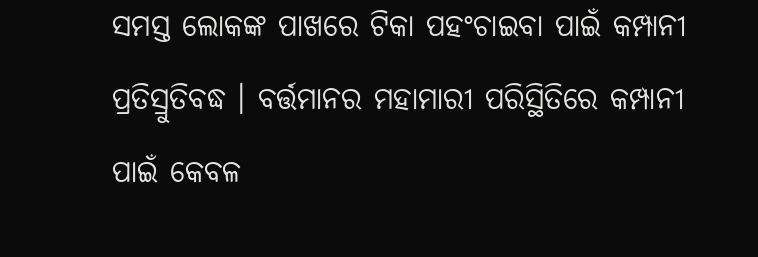ସମସ୍ତ ଲୋକଙ୍କ ପାଖରେ ଟିକା ପହଂଚାଇବା ପାଇଁ କମ୍ପାନୀ ପ୍ରତିସ୍ରୁତିବଦ୍ଧ । ବର୍ତ୍ତମାନର ମହାମାରୀ ପରିସ୍ଥିତିରେ କମ୍ପାନୀ ପାଇଁ କେବଳ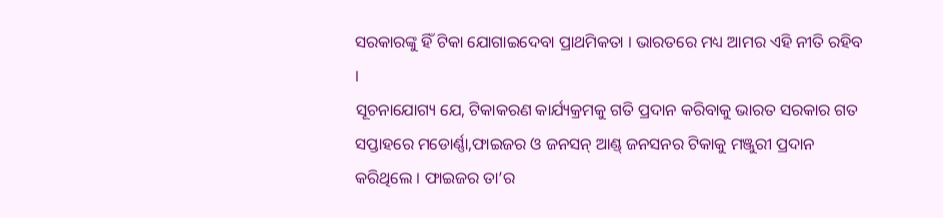ସରକାରଙ୍କୁ ହିଁ ଟିକା ଯୋଗାଇଦେବା ପ୍ରାଥମିକତା । ଭାରତରେ ମଧ୍ୟ ଆମର ଏହି ନୀତି ରହିବ ।
ସୂଚନାଯୋଗ୍ୟ ଯେ, ଟିକାକରଣ କାର୍ଯ୍ୟକ୍ରମକୁ ଗତି ପ୍ରଦାନ କରିବାକୁ ଭାରତ ସରକାର ଗତ ସପ୍ତାହରେ ମଡୋର୍ଣ୍ଣା,ଫାଇଜର ଓ ଜନସନ୍ ଆଣ୍ଡ୍ ଜନସନର ଟିକାକୁ ମଞ୍ଜୁରୀ ପ୍ରଦାନ କରିଥିଲେ । ଫାଇଜର ତା’ର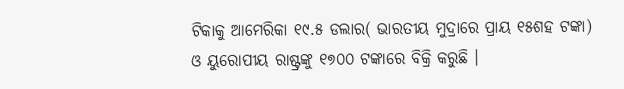ଟିକାକୁ ଆମେରିକା ୧୯.୫ ଡଲାର( ଭାରତୀୟ ମୁଦ୍ରାରେ ପ୍ରାୟ ୧୫ଶହ ଟଙ୍କା) ଓ ୟୁରୋପୀୟ ରାଷ୍ଟ୍ରଙ୍କୁ ୧୭୦୦ ଟଙ୍କାରେ ବିକ୍ରି କରୁଛି ।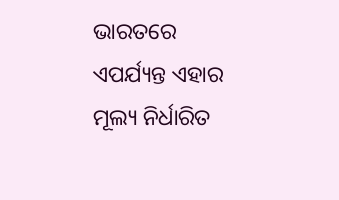ଭାରତରେ ଏପର୍ଯ୍ୟନ୍ତ ଏହାର ମୂଲ୍ୟ ନିର୍ଧାରିତ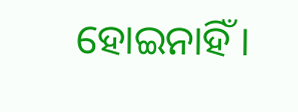ହୋଇନାହିଁ ।